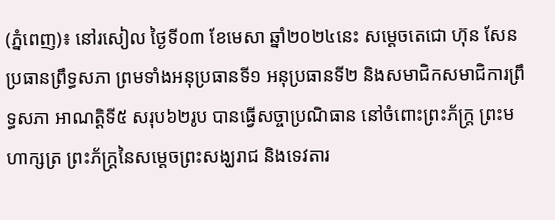(ភ្នំពេញ)៖ នៅរសៀល ថ្ងៃទី០៣ ខែមេសា ឆ្នាំ២០២៤នេះ សម្តេចតេជោ ហ៊ុន សែន ប្រធានព្រឹទ្ធសភា ព្រមទាំងអនុប្រធានទី១ អនុប្រធានទី២ និងសមាជិកសមាជិការព្រឹទ្ធសភា អាណត្តិទី៥ សរុប៦២រូប បានធ្វើសច្ចាប្រណិធាន នៅចំពោះព្រះភ័ក្ត្រ ព្រះមហាក្សត្រ ព្រះភ័ក្ត្រនៃសម្តេចព្រះសង្ឃរាជ និងទេវតារ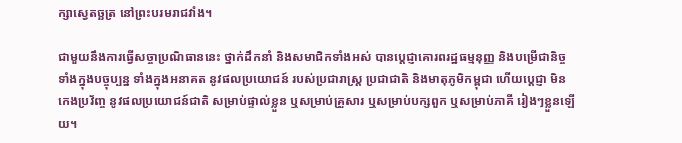ក្សាស្វេតច្ឆត្រ នៅព្រះបរមរាជវាំង។

ជាមួយនឹងការធ្វើសច្ចាប្រណិធាននេះ ថ្នាក់ដឹកនាំ និងសមាជិកទាំងអស់ បានប្តេជ្ញាគោរពរដ្ឋធម្មនុញ្ញ និងបម្រើជានិច្ចទាំងក្នុងបច្ចុប្បន្ន ទាំងក្នុងអនាគត នូវផលប្រយោជន៍ របស់ប្រជារាស្ត្រ ប្រជាជាតិ និងមាតុភូមិកម្ពុជា ហើយប្តេជ្ញា មិនកេងប្រវ័ញ្ច នូវផលប្រយោជន៍ជាតិ សម្រាប់ផ្ទាល់ខ្លួន ឬសម្រាប់គ្រួសារ ឬសម្រាប់បក្សពួក ឬសម្រាប់ភាគី រៀងៗខ្លួនឡើយ។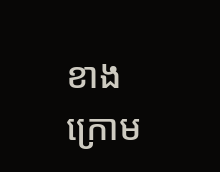ខាងក្រោម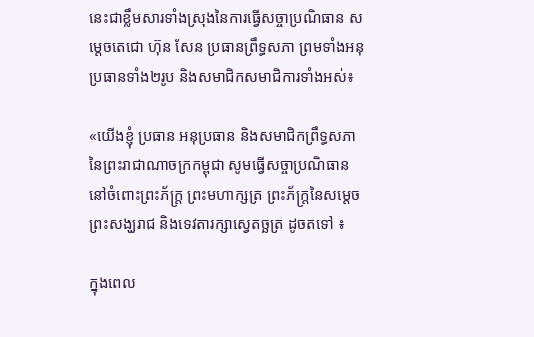នេះជាខ្លឹមសារទាំងស្រុងនៃការធ្វើសច្ចាប្រណិធាន សម្តេចតេជោ ហ៊ុន សែន ប្រធានព្រឹទ្ធសភា ព្រមទាំងអនុប្រធានទាំង២រូប និងសមាជិកសមាជិការទាំងអស់៖

«យើងខ្ញុំ ប្រធាន អនុប្រធាន និងសមាជិកព្រឹទ្ធសភា នៃព្រះរាជាណាចក្រកម្ពុជា សូមធ្វើសច្ចាប្រណិធាន នៅចំពោះព្រះភ័ក្ត្រ ព្រះមហាក្សត្រ ព្រះភ័ក្ត្រនៃសម្តេចព្រះសង្ឃរាជ និងទេវតារក្សាស្វេតច្ឆត្រ ដូចតទៅ ៖

ក្នុងពេល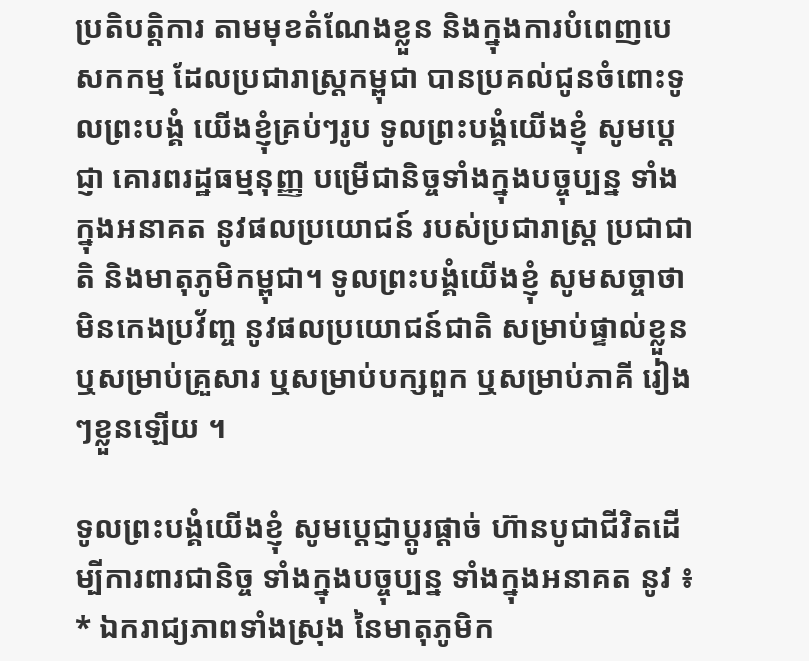ប្រតិបត្តិការ តាមមុខតំណែងខ្លួន និងក្នុងការបំពេញបេសកកម្ម ដែលប្រជារាស្ត្រកម្ពុជា បានប្រគល់ជូនចំពោះទូលព្រះបង្គំ យើងខ្ញុំគ្រប់ៗរូប ទូលព្រះបង្គំយើងខ្ញុំ សូមប្តេជ្ញា គោរពរដ្ឋធម្មនុញ្ញ បម្រើជានិច្ចទាំងក្នុងបច្ចុប្បន្ន ទាំងក្នុងអនាគត នូវផលប្រយោជន៍ របស់ប្រជារាស្ត្រ ប្រជាជាតិ និងមាតុភូមិកម្ពុជា។ ទូលព្រះបង្គំយើងខ្ញុំ សូមសច្ចាថា មិនកេងប្រវ័ញ្ច នូវផលប្រយោជន៍ជាតិ សម្រាប់ផ្ទាល់ខ្លួន ឬសម្រាប់គ្រួសារ ឬសម្រាប់បក្សពួក ឬសម្រាប់ភាគី រៀងៗខ្លួនឡើយ ។

ទូលព្រះបង្គំយើងខ្ញុំ សូមប្តេជ្ញាប្តូរផ្តាច់ ហ៊ានបូជាជីវិតដើម្បីការពារជានិច្ច ទាំងក្នុងបច្ចុប្បន្ន ទាំងក្នុងអនាគត នូវ ៖
* ឯករាជ្យភាពទាំងស្រុង នៃមាតុភូមិក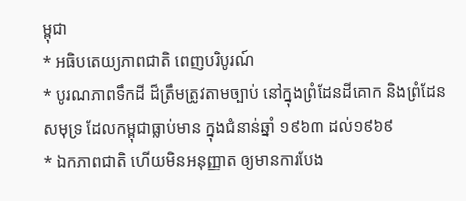ម្ពុជា
* អធិបតេយ្យភាពជាតិ ពេញបរិបូរណ៍
* បូរណភាពទឹកដី ដ៏ត្រឹមត្រូវតាមច្បាប់ នៅក្នុងព្រំដែនដីគោក និងព្រំដែនសមុទ្រ ដែលកម្ពុជាធ្លាប់មាន ក្នុងជំនាន់ឆ្នាំ ១៩៦៣ ដល់១៩៦៩
* ឯកភាពជាតិ ហើយមិនអនុញ្ញាត ឲ្យមានការបែង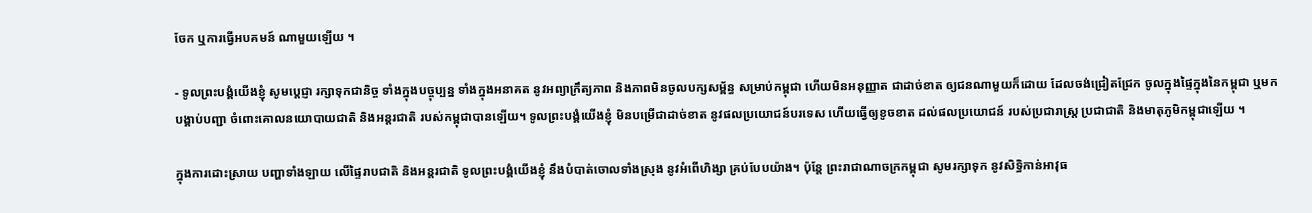ចែក ឬការធ្វើអបគមន៍ ណាមួយឡើយ ។

- ទូលព្រះបង្គំយើងខ្ញុំ សូមប្តេជ្ញា រក្សាទុកជានិច្ច ទាំងក្នុងបច្ចុប្បន្ន ទាំងក្នុងអនាគត នូវអព្យាក្រឹត្យភាព និងភាពមិនចូលបក្សសម្ព័ន្ធ សម្រាប់កម្ពុជា ហើយមិនអនុញ្ញាត ជាដាច់ខាត ឲ្យជនណាមួយក៏ដោយ ដែលចង់ជ្រៀតជ្រែក ចូលក្នុងផ្ទៃក្នុងនៃកម្ពុជា ឬមកបង្គាប់បញ្ជា ចំពោះគោលនយោបាយជាតិ និងអន្តរជាតិ របស់កម្ពុជាបានឡើយ។ ទូលព្រះបង្គំយើងខ្ញុំ មិនបម្រើជាដាច់ខាត នូវផលប្រយោជន៍បរទេស ហើយធ្វើឲ្យខូចខាត ដល់ផលប្រយោជន៍ របស់ប្រជារាស្ត្រ ប្រជាជាតិ និងមាតុភូមិកម្ពុជាឡើយ ។

ក្នុងការដោះស្រាយ បញ្ហាទាំងឡាយ លើផ្ទៃរាបជាតិ និងអន្តរជាតិ ទូលព្រះបង្គំយើងខ្ញុំ នឹងបំបាត់ចោលទាំងស្រុង នូវអំពើហិង្សា គ្រប់បែបយ៉ាង។ ប៉ុន្តែ ព្រះរាជាណាចក្រកម្ពុជា សូមរក្សាទុក នូវសិទ្ធិកាន់អាវុធ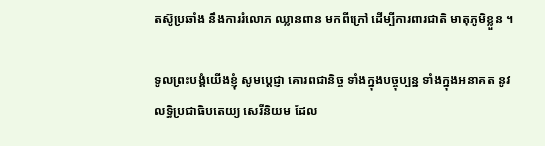តស៊ូប្រឆាំង នឹងការរំលោភ ឈ្លានពាន មកពីក្រៅ ដើម្បីការពារជាតិ មាតុភូមិខ្លួន ។

ទូលព្រះបង្គំយើងខ្ញុំ សូមប្តេជ្ញា គោរពជានិច្ច ទាំងក្នុងបច្ចុប្បន្ន ទាំងក្នុងអនាគត នូវលទ្ធិប្រជាធិបតេយ្យ សេរីនិយម ដែល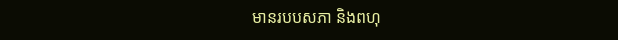មានរបបសភា និងពហុ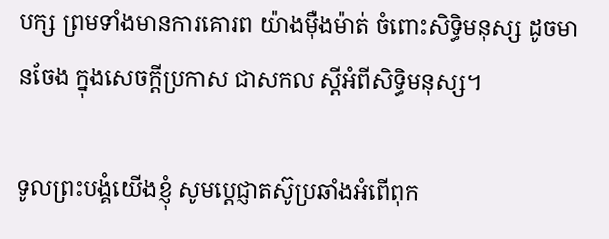បក្ស ព្រមទាំងមានការគោរព យ៉ាងម៉ឺងម៉ាត់ ចំពោះសិទ្ធិមនុស្ស ដូចមានចែង ក្នុងសេចក្តីប្រកាស ជាសកល ស្តីអំពីសិទ្ធិមនុស្ស។

ទូលព្រះបង្គំយើងខ្ញុំ សូមប្តេជ្ញាតស៊ូប្រឆាំងអំពើពុក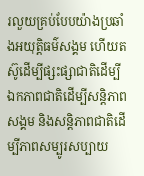រលួយគ្រប់បែបយ៉ាងប្រឆាំងអយុត្តិធម៌សង្គម ហើយតស៊ូដើម្បីផ្សះផ្សាជាតិដើម្បីឯកភាពជាតិដើម្បីសន្តិភាពសង្គម និងសន្តិភាពជាតិដើម្បីភាពសម្បូរសប្បាយ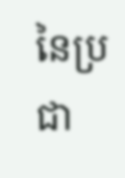នៃប្រជា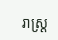រាស្ត្រ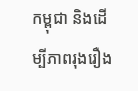កម្ពុជា និងដើម្បីភាពរុងរឿង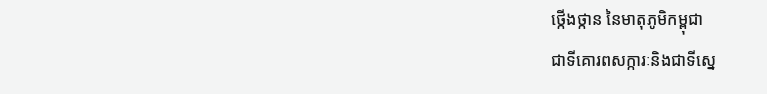ថ្កើងថ្កាន នៃមាតុភូមិកម្ពុជា
ជាទីគោរពសក្ការៈនិងជាទីស្នេ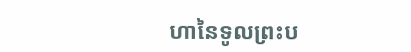ហានៃទូលព្រះប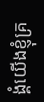ង្គំយើងខ្ញុំគ្រ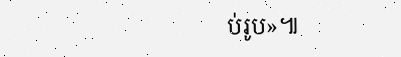ប់រូប»៕